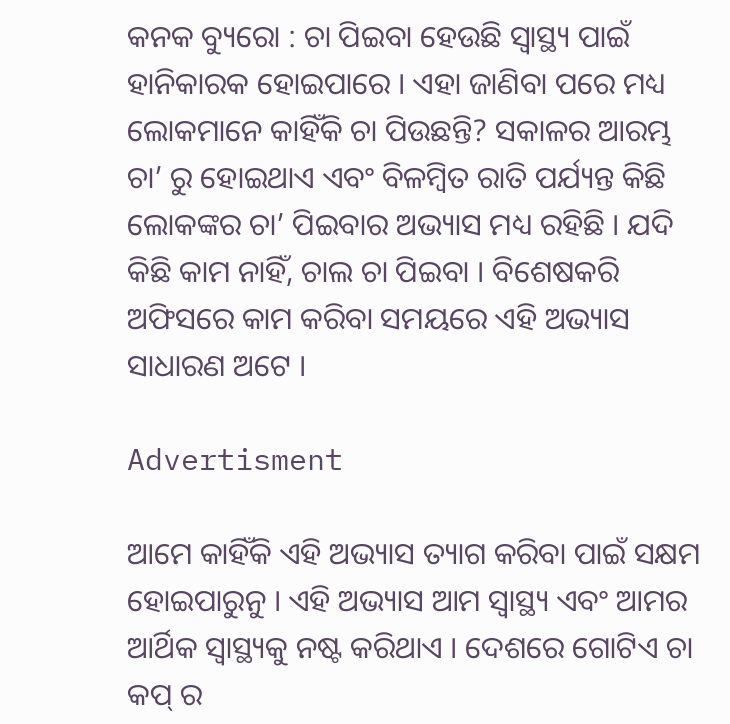କନକ ବ୍ୟୁରୋ : ଚା ପିଇବା ହେଉଛି ସ୍ୱାସ୍ଥ୍ୟ ପାଇଁ ହାନିକାରକ ହୋଇପାରେ । ଏହା ଜାଣିବା ପରେ ମଧ୍ୟ ଲୋକମାନେ କାହିଁକି ଚା ପିଉଛନ୍ତି? ସକାଳର ଆରମ୍ଭ ଚା’ ରୁ ହୋଇଥାଏ ଏବଂ ବିଳମ୍ବିତ ରାତି ପର୍ଯ୍ୟନ୍ତ କିଛି ଲୋକଙ୍କର ଚା’ ପିଇବାର ଅଭ୍ୟାସ ମଧ୍ୟ ରହିଛି । ଯଦି କିଛି କାମ ନାହିଁ, ଚାଲ ଚା ପିଇବା । ବିଶେଷକରି ଅଫିସରେ କାମ କରିବା ସମୟରେ ଏହି ଅଭ୍ୟାସ ସାଧାରଣ ଅଟେ ।

Advertisment

ଆମେ କାହିଁକି ଏହି ଅଭ୍ୟାସ ତ୍ୟାଗ କରିବା ପାଇଁ ସକ୍ଷମ ହୋଇପାରୁନୁ । ଏହି ଅଭ୍ୟାସ ଆମ ସ୍ୱାସ୍ଥ୍ୟ ଏବଂ ଆମର ଆର୍ଥିକ ସ୍ୱାସ୍ଥ୍ୟକୁ ନଷ୍ଟ କରିଥାଏ । ଦେଶରେ ଗୋଟିଏ ଚା କପ୍ ର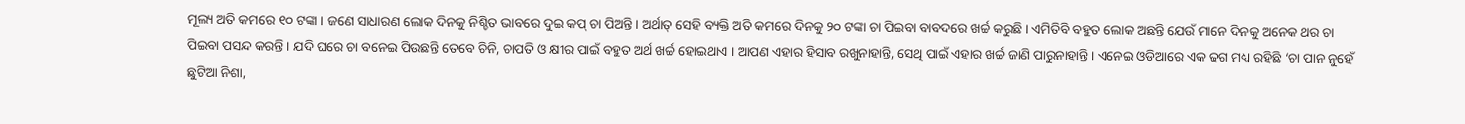ମୂଲ୍ୟ ଅତି କମରେ ୧୦ ଟଙ୍କା । ଜଣେ ସାଧାରଣ ଲୋକ ଦିନକୁ ନିଶ୍ଚିତ ଭାବରେ ଦୁଇ କପ୍ ଚା ପିଅନ୍ତି । ଅର୍ଥାତ୍ ସେହି ବ୍ୟକ୍ତି ଅତି କମରେ ଦିନକୁ ୨୦ ଟଙ୍କା ଚା ପିଇବା ବାବଦରେ ଖର୍ଚ୍ଚ କରୁଛି । ଏମିତିବି ବହୁତ ଲୋକ ଅଛନ୍ତି ଯେଉଁ ମାନେ ଦିନକୁ ଅନେକ ଥର ଚା ପିଇବା ପସନ୍ଦ କରନ୍ତି । ଯଦି ଘରେ ଚା ବନେଇ ପିଉଛନ୍ତି ତେବେ ଚିନି, ଚାପତି ଓ କ୍ଷୀର ପାଇଁ ବହୁତ ଅର୍ଥ ଖର୍ଚ୍ଚ ହୋଇଥାଏ । ଆପଣ ଏହାର ହିସାବ ରଖୁନାହାନ୍ତି, ସେଥି ପାଇଁ ଏହାର ଖର୍ଚ୍ଚ ଜାଣି ପାରୁନାହାନ୍ତି । ଏନେଇ ଓଡିଆରେ ଏକ ଢଗ ମଧ୍ୟ ରହିଛି ‘ଚା ପାନ ନୁହେଁ ଛୁଟିଆ ନିଶା,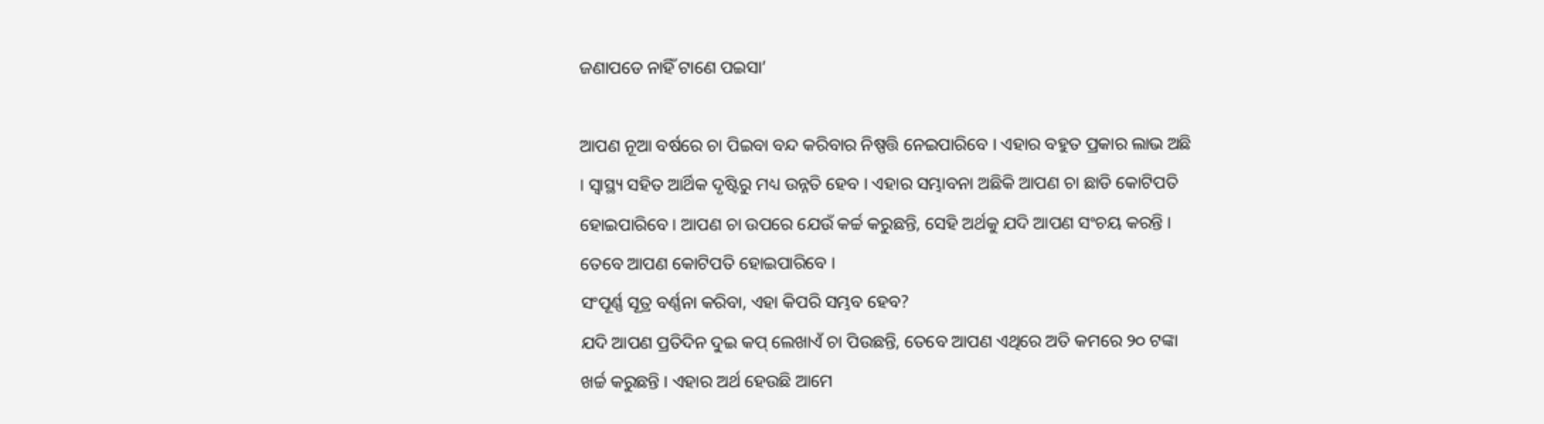ଜଣାପଡେ ନାହିଁ ଟାଣେ ପଇସା’

ଆପଣ ନୂଆ ବର୍ଷରେ ଚା ପିଇବା ବନ୍ଦ କରିବାର ନିଷ୍ପତ୍ତି ନେଇପାରିବେ । ଏହାର ବହୁତ ପ୍ରକାର ଲାଭ ଅଛି । ସ୍ୱାସ୍ଥ୍ୟ ସହିତ ଆର୍ଥିକ ଦୃଷ୍ଟିରୁ ମଧ୍ୟ ଉନ୍ନତି ହେବ । ଏହାର ସମ୍ଭାବନା ଅଛିକି ଆପଣ ଚା ଛାଡି କୋଟିପତି ହୋଇପାରିବେ । ଆପଣ ଚା ଉପରେ ଯେଉଁ କର୍ଚ୍ଚ କରୁଛନ୍ତି, ସେହି ଅର୍ଥକୁ ଯଦି ଆପଣ ସଂଚୟ କରନ୍ତି । ତେବେ ଆପଣ କୋଟିପତି ହୋଇପାରିବେ ।
ସଂପୂର୍ଣ୍ଣ ସୂତ୍ର ବର୍ଣ୍ଣନା କରିବା, ଏହା କିପରି ସମ୍ଭବ ହେବ?
ଯଦି ଆପଣ ପ୍ରତିଦିନ ଦୁଇ କପ୍ ଲେଖାଏଁ ଚା ପିଉଛନ୍ତି, ତେବେ ଆପଣ ଏଥିରେ ଅତି କମରେ ୨୦ ଟଙ୍କା ଖର୍ଚ୍ଚ କରୁଛନ୍ତି । ଏହାର ଅର୍ଥ ହେଉଛି ଆମେ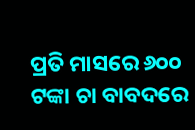ପ୍ରତି ମାସରେ ୬୦୦ ଟଙ୍କା ଚା ବାବଦରେ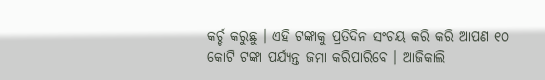କର୍ଚ୍ଚ କରୁଛୁ । ଏହି ଟଙ୍କାକୁ ପ୍ରତିଦିନ ସଂଚୟ କରି କରି ଆପଣ ୧୦ କୋଟି ଟଙ୍କା ପର୍ଯ୍ୟନ୍ତ ଜମା କରିପାରିବେ । ଆଜିକାଲି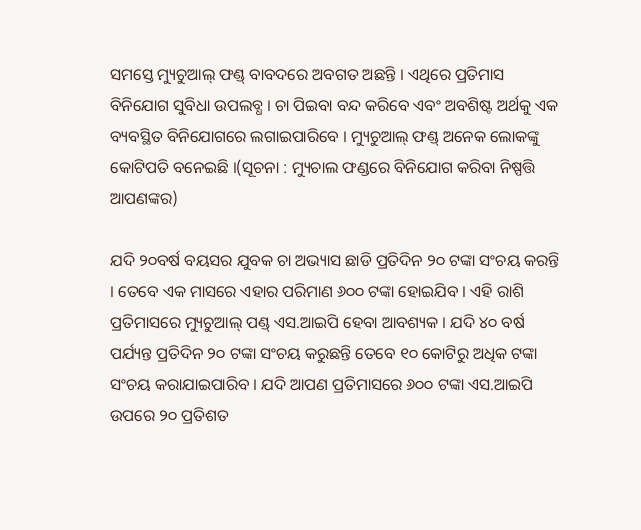ସମସ୍ତେ ମ୍ୟୁଚୁଆଲ୍ ଫଣ୍ଡ୍ ବାବଦରେ ଅବଗତ ଅଛନ୍ତି । ଏଥିରେ ପ୍ରତିମାସ ବିନିଯୋଗ ସୁବିଧା ଉପଲବ୍ଧ । ଚା ପିଇବା ବନ୍ଦ କରିବେ ଏବଂ ଅବଶିଷ୍ଟ ଅର୍ଥକୁ ଏକ ବ୍ୟବସ୍ଥିତ ବିନିଯୋଗରେ ଲଗାଇପାରିବେ । ମ୍ୟୁଚୁଆଲ୍ ଫଣ୍ଡ୍ ଅନେକ ଲୋକଙ୍କୁ କୋଟିପତି ବନେଇଛି ।(ସୂଚନା : ମ୍ୟୁଚାଲ ଫଣ୍ଡରେ ବିନିଯୋଗ କରିବା ନିଷ୍ପତ୍ତି ଆପଣଙ୍କର)

ଯଦି ୨୦ବର୍ଷ ବୟସର ଯୁବକ ଚା ଅଭ୍ୟାସ ଛାଡି ପ୍ରତିଦିନ ୨୦ ଟଙ୍କା ସଂଚୟ କରନ୍ତି । ତେବେ ଏକ ମାସରେ ଏହାର ପରିମାଣ ୬୦୦ ଟଙ୍କା ହୋଇଯିବ । ଏହି ରାଶି ପ୍ରତିମାସରେ ମ୍ୟୁଚୁଆଲ୍ ପଣ୍ଡ୍ ଏସ.ଆଇପି ହେବା ଆବଶ୍ୟକ । ଯଦି ୪୦ ବର୍ଷ ପର୍ଯ୍ୟନ୍ତ ପ୍ରତିଦିନ ୨୦ ଟଙ୍କା ସଂଚୟ କରୁଛନ୍ତି ତେବେ ୧୦ କୋଟିରୁ ଅଧିକ ଟଙ୍କା ସଂଚୟ କରାଯାଇପାରିବ । ଯଦି ଆପଣ ପ୍ରତିମାସରେ ୬୦୦ ଟଙ୍କା ଏସ.ଆଇପି ଉପରେ ୨୦ ପ୍ରତିଶତ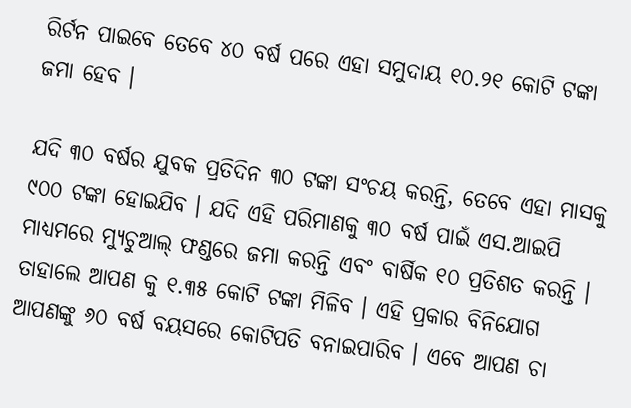ରିର୍ଟନ ପାଇବେ ତେବେ ୪୦ ବର୍ଷ ପରେ ଏହା ସମୁଦାୟ ୧୦.୨୧ କୋଟି ଟଙ୍କା ଜମା ହେବ ।

ଯଦି ୩୦ ବର୍ଷର ଯୁବକ ପ୍ରତିଦିନ ୩୦ ଟଙ୍କା ସଂଚୟ କରନ୍ତି, ତେବେ ଏହା ମାସକୁ ୯୦୦ ଟଙ୍କା ହୋଇଯିବ । ଯଦି ଏହି ପରିମାଣକୁ ୩୦ ବର୍ଷ ପାଇଁ ଏସ.ଆଇପି ମାଧ୍ୟମରେ ମ୍ୟୁଚୁଆଲ୍ ଫଣ୍ଡରେ ଜମା କରନ୍ତି ଏବଂ ବାର୍ଷିକ ୧୦ ପ୍ରତିଶତ କରନ୍ତି । ତାହାଲେ ଆପଣ କୁ ୧.୩୫ କୋଟି ଟଙ୍କା ମିଳିବ । ଏହି ପ୍ରକାର ବିନିଯୋଗ ଆପଣଙ୍କୁ ୬୦ ବର୍ଷ ବୟସରେ କୋଟିପତି ବନାଇପାରିବ । ଏବେ ଆପଣ ଚା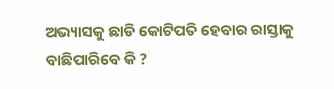ଅଭ୍ୟାସକୁ ଛାଡି କୋଟିପତି ହେବାର ରାସ୍ତାକୁ ବାଛିପାରିବେ କି ?